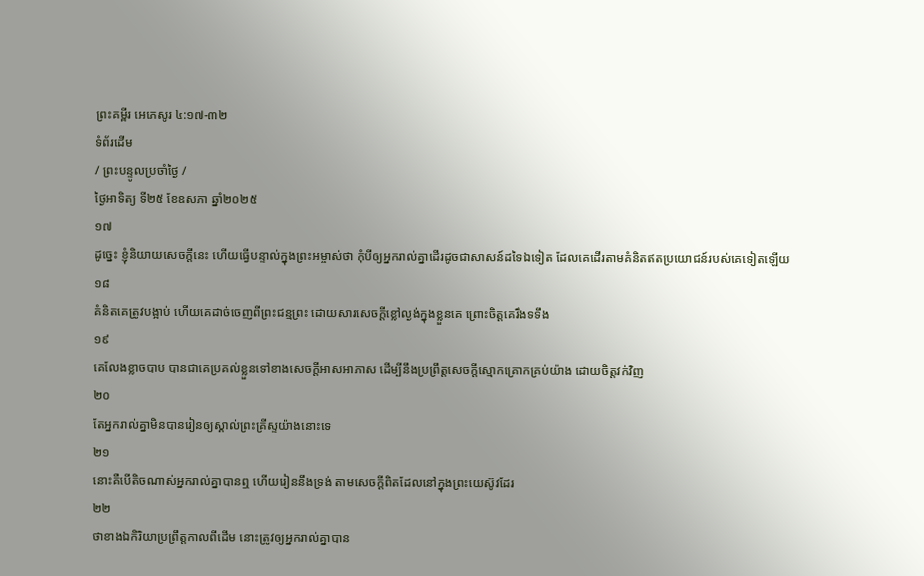ព្រះគម្ពីរ អេភេសូរ ៤:១៧-៣២
ទំព័រដើម
/ ព្រះបន្ទូលប្រចាំថ្ងៃ /
ថ្ងៃអាទិត្យ ទី២៥ ខែឧសភា ឆ្នាំ២០២៥
១៧
ដូច្នេះ ខ្ញុំនិយាយសេចក្ដីនេះ ហើយធ្វើបន្ទាល់ក្នុងព្រះអម្ចាស់ថា កុំបីឲ្យអ្នករាល់គ្នាដើរដូចជាសាសន៍ដទៃឯទៀត ដែលគេដើរតាមគំនិតឥតប្រយោជន៍របស់គេទៀតឡើយ
១៨
គំនិតគេត្រូវបង្អាប់ ហើយគេដាច់ចេញពីព្រះជន្មព្រះ ដោយសារសេចក្ដីខ្លៅល្ងង់ក្នុងខ្លួនគេ ព្រោះចិត្តគេរឹងទទឹង
១៩
គេលែងខ្លាចបាប បានជាគេប្រគល់ខ្លួនទៅខាងសេចក្ដីអាសអាភាស ដើម្បីនឹងប្រព្រឹត្តសេចក្ដីស្មោកគ្រោកគ្រប់យ៉ាង ដោយចិត្តវក់វិញ
២០
តែអ្នករាល់គ្នាមិនបានរៀនឲ្យស្គាល់ព្រះគ្រីស្ទយ៉ាងនោះទេ
២១
នោះគឺបើតិចណាស់អ្នករាល់គ្នាបានឮ ហើយរៀននឹងទ្រង់ តាមសេចក្ដីពិតដែលនៅក្នុងព្រះយេស៊ូវដែរ
២២
ថាខាងឯកិរិយាប្រព្រឹត្តកាលពីដើម នោះត្រូវឲ្យអ្នករាល់គ្នាបាន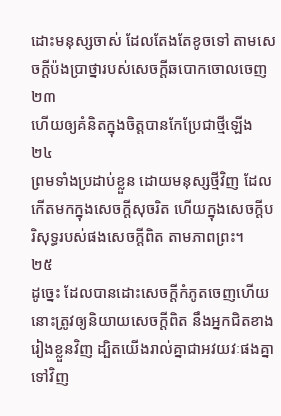ដោះមនុស្សចាស់ ដែលតែងតែខូចទៅ តាមសេចក្ដីប៉ងប្រាថ្នារបស់សេចក្ដីឆបោកចោលចេញ
២៣
ហើយឲ្យគំនិតក្នុងចិត្តបានកែប្រែជាថ្មីឡើង
២៤
ព្រមទាំងប្រដាប់ខ្លួន ដោយមនុស្សថ្មីវិញ ដែលកើតមកក្នុងសេចក្ដីសុចរិត ហើយក្នុងសេចក្ដីបរិសុទ្ធរបស់ផងសេចក្ដីពិត តាមភាពព្រះ។
២៥
ដូច្នេះ ដែលបានដោះសេចក្ដីកំភូតចេញហើយ នោះត្រូវឲ្យនិយាយសេចក្ដីពិត នឹងអ្នកជិតខាងរៀងខ្លួនវិញ ដ្បិតយើងរាល់គ្នាជាអវយវៈផងគ្នាទៅវិញ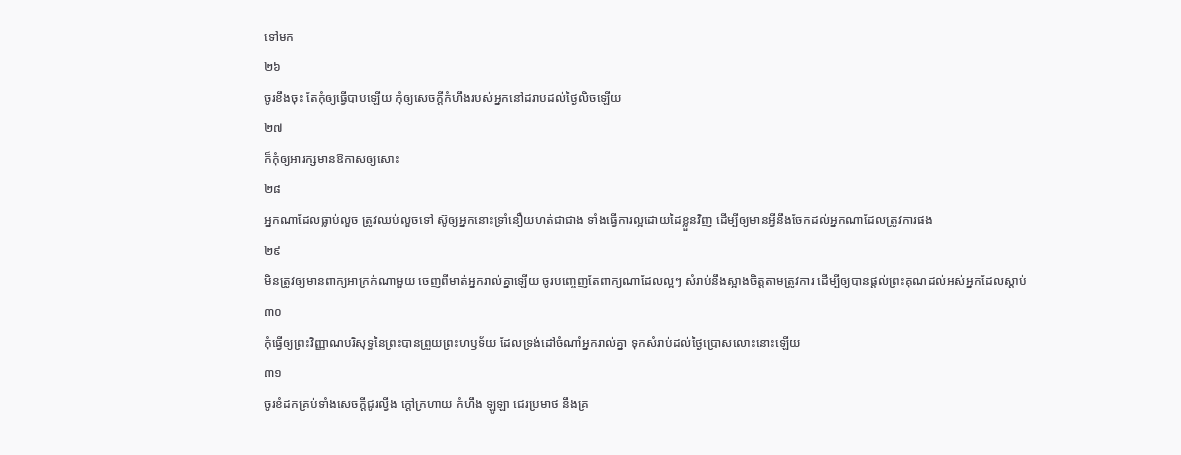ទៅមក
២៦
ចូរខឹងចុះ តែកុំឲ្យធ្វើបាបឡើយ កុំឲ្យសេចក្ដីកំហឹងរបស់អ្នកនៅដរាបដល់ថ្ងៃលិចឡើយ
២៧
ក៏កុំឲ្យអារក្សមានឱកាសឲ្យសោះ
២៨
អ្នកណាដែលធ្លាប់លួច ត្រូវឈប់លួចទៅ ស៊ូឲ្យអ្នកនោះទ្រាំនឿយហត់ជាជាង ទាំងធ្វើការល្អដោយដៃខ្លួនវិញ ដើម្បីឲ្យមានអ្វីនឹងចែកដល់អ្នកណាដែលត្រូវការផង
២៩
មិនត្រូវឲ្យមានពាក្យអាក្រក់ណាមួយ ចេញពីមាត់អ្នករាល់គ្នាឡើយ ចូរបញ្ចេញតែពាក្យណាដែលល្អៗ សំរាប់នឹងស្អាងចិត្តតាមត្រូវការ ដើម្បីឲ្យបានផ្តល់ព្រះគុណដល់អស់អ្នកដែលស្តាប់
៣០
កុំធ្វើឲ្យព្រះវិញ្ញាណបរិសុទ្ធនៃព្រះបានព្រួយព្រះហឫទ័យ ដែលទ្រង់ដៅចំណាំអ្នករាល់គ្នា ទុកសំរាប់ដល់ថ្ងៃប្រោសលោះនោះឡើយ
៣១
ចូរខំដកគ្រប់ទាំងសេចក្ដីជូរល្វីង ក្តៅក្រហាយ កំហឹង ឡូឡា ជេរប្រមាថ នឹងគ្រ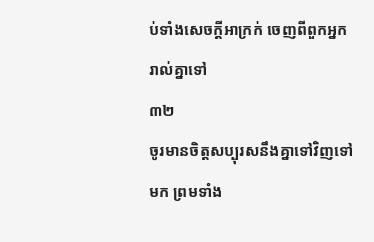ប់ទាំងសេចក្ដីអាក្រក់ ចេញពីពួកអ្នករាល់គ្នាទៅ
៣២
ចូរមានចិត្តសប្បុរសនឹងគ្នាទៅវិញទៅមក ព្រមទាំង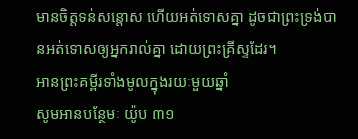មានចិត្តទន់សន្តោស ហើយអត់ទោសគ្នា ដូចជាព្រះទ្រង់បានអត់ទោសឲ្យអ្នករាល់គ្នា ដោយព្រះគ្រីស្ទដែរ។
អានព្រះគម្ពីរទាំងមូលក្នុងរយៈមួយឆ្នាំ
សូមអានបន្ថែមៈ យ៉ូប ៣១